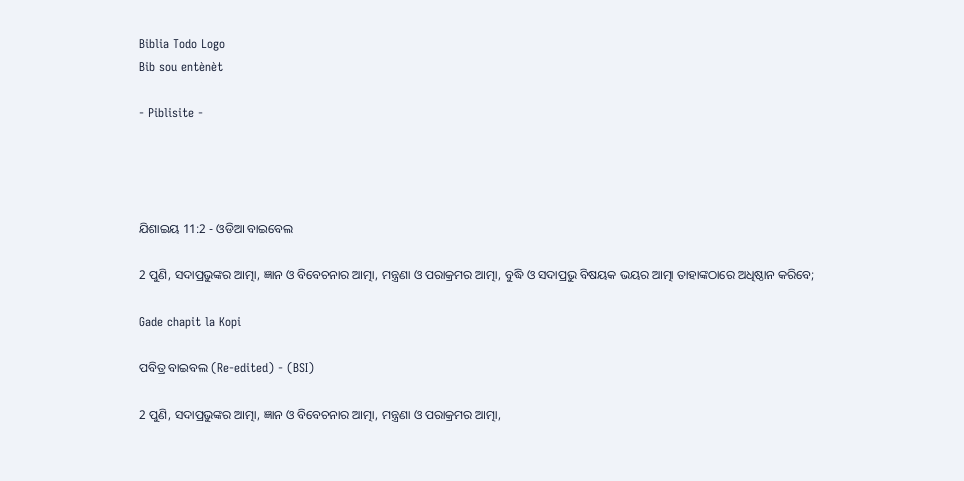Biblia Todo Logo
Bib sou entènèt

- Piblisite -




ଯିଶାଇୟ 11:2 - ଓଡିଆ ବାଇବେଲ

2 ପୁଣି, ସଦାପ୍ରଭୁଙ୍କର ଆତ୍ମା, ଜ୍ଞାନ ଓ ବିବେଚନାର ଆତ୍ମା, ମନ୍ତ୍ରଣା ଓ ପରାକ୍ରମର ଆତ୍ମା, ବୁଦ୍ଧି ଓ ସଦାପ୍ରଭୁ ବିଷୟକ ଭୟର ଆତ୍ମା ତାହାଙ୍କଠାରେ ଅଧିଷ୍ଠାନ କରିବେ;

Gade chapit la Kopi

ପବିତ୍ର ବାଇବଲ (Re-edited) - (BSI)

2 ପୁଣି, ସଦାପ୍ରଭୁଙ୍କର ଆତ୍ମା, ଜ୍ଞାନ ଓ ବିବେଚନାର ଆତ୍ମା, ମନ୍ତ୍ରଣା ଓ ପରାକ୍ରମର ଆତ୍ମା,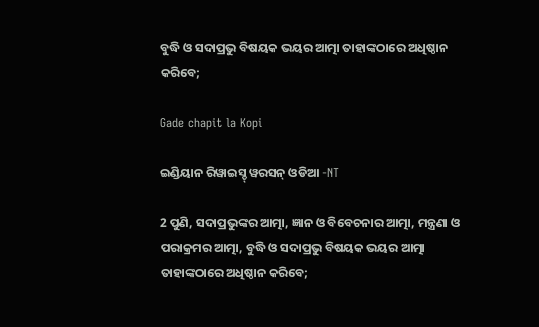ବୁଦ୍ଧି ଓ ସଦାପ୍ରଭୁ ବିଷୟକ ଭୟର ଆତ୍ମା ତାହାଙ୍କଠାରେ ଅଧିଷ୍ଠାନ କରିବେ;

Gade chapit la Kopi

ଇଣ୍ଡିୟାନ ରିୱାଇସ୍ଡ୍ ୱରସନ୍ ଓଡିଆ -NT

2 ପୁଣି, ସଦାପ୍ରଭୁଙ୍କର ଆତ୍ମା, ଜ୍ଞାନ ଓ ବିବେଚନାର ଆତ୍ମା, ମନ୍ତ୍ରଣା ଓ ପରାକ୍ରମର ଆତ୍ମା, ବୁଦ୍ଧି ଓ ସଦାପ୍ରଭୁ ବିଷୟକ ଭୟର ଆତ୍ମା ତାହାଙ୍କଠାରେ ଅଧିଷ୍ଠାନ କରିବେ;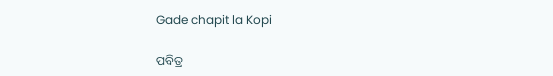Gade chapit la Kopi

ପବିତ୍ର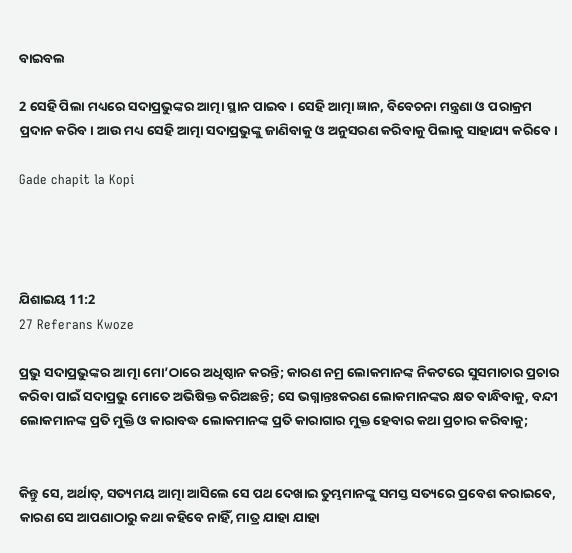ବାଇବଲ

2 ସେହି ପିଲା ମଧ୍ୟରେ ସଦାପ୍ରଭୁଙ୍କର ଆତ୍ମା ସ୍ଥାନ ପାଇବ। ସେହି ଆତ୍ମା ଜ୍ଞାନ, ବିବେଚନା ମନ୍ତ୍ରଣା ଓ ପରାକ୍ରମ ପ୍ରଦାନ କରିବ। ଆଉ ମଧ୍ୟ ସେହି ଆତ୍ମା ସଦାପ୍ରଭୁଙ୍କୁ ଜାଣିବାକୁ ଓ ଅନୁସରଣ କରିବାକୁ ପିଲାକୁ ସାହାଯ୍ୟ କରିବେ।

Gade chapit la Kopi




ଯିଶାଇୟ 11:2
27 Referans Kwoze

ପ୍ରଭୁ ସଦାପ୍ରଭୁଙ୍କର ଆତ୍ମା ମୋ’ଠାରେ ଅଧିଷ୍ଠାନ କରନ୍ତି; କାରଣ ନମ୍ର ଲୋକମାନଙ୍କ ନିକଟରେ ସୁସମାଚାର ପ୍ରଚାର କରିବା ପାଇଁ ସଦାପ୍ରଭୁ ମୋତେ ଅଭିଷିକ୍ତ କରିଅଛନ୍ତି; ସେ ଭଗ୍ନାନ୍ତଃକରଣ ଲୋକମାନଙ୍କର କ୍ଷତ ବାନ୍ଧିବାକୁ, ବନ୍ଦୀ ଲୋକମାନଙ୍କ ପ୍ରତି ମୁକ୍ତି ଓ କାରାବଦ୍ଧ ଲୋକମାନଙ୍କ ପ୍ରତି କାରାଗାର ମୁକ୍ତ ହେବାର କଥା ପ୍ରଚାର କରିବାକୁ;


କିନ୍ତୁ ସେ, ଅର୍ଥାତ୍‍, ସତ୍ୟମୟ ଆତ୍ମା ଆସିଲେ ସେ ପଥ ଦେଖାଇ ତୁମ୍ଭମାନଙ୍କୁ ସମସ୍ତ ସତ୍ୟରେ ପ୍ରବେଶ କରାଇବେ, କାରଣ ସେ ଆପଣାଠାରୁ କଥା କହିବେ ନାହିଁ, ମାତ୍ର ଯାହା ଯାହା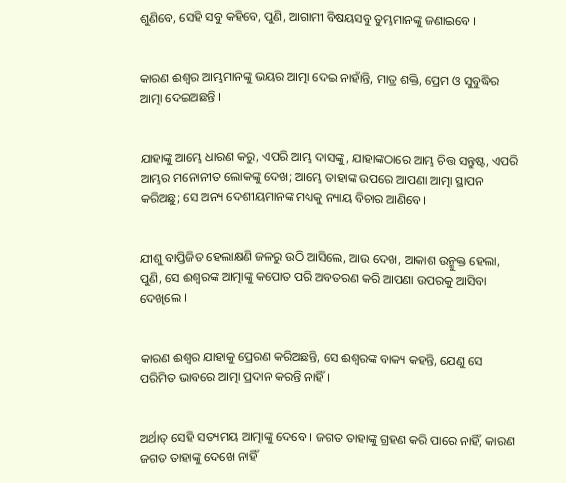ଶୁଣିବେ, ସେହି ସବୁ କହିବେ, ପୁଣି, ଆଗାମୀ ବିଷୟସବୁ ତୁମ୍ଭମାନଙ୍କୁ ଜଣାଇବେ ।


କାରଣ ଈଶ୍ୱର ଆମ୍ଭମାନଙ୍କୁ ଭୟର ଆତ୍ମା ଦେଇ ନାହାଁନ୍ତି, ମାତ୍ର ଶକ୍ତି, ପ୍ରେମ ଓ ସୁବୁଦ୍ଧିର ଆତ୍ମା ଦେଇଅଛନ୍ତି ।


ଯାହାଙ୍କୁ ଆମ୍ଭେ ଧାରଣ କରୁ, ଏପରି ଆମ୍ଭ ଦାସଙ୍କୁ, ଯାହାଙ୍କଠାରେ ଆମ୍ଭ ଚିତ୍ତ ସନ୍ତୁଷ୍ଟ, ଏପରି ଆମ୍ଭର ମନୋନୀତ ଲୋକଙ୍କୁ ଦେଖ; ଆମ୍ଭେ ତାହାଙ୍କ ଉପରେ ଆପଣା ଆତ୍ମା ସ୍ଥାପନ କରିଅଛୁ; ସେ ଅନ୍ୟ ଦେଶୀୟମାନଙ୍କ ମଧ୍ୟକୁ ନ୍ୟାୟ ବିଚାର ଆଣିବେ।


ଯୀଶୁ ବାପ୍ତିଜିତ ହେଲାକ୍ଷଣି ଜଳରୁ ଉଠି ଆସିଲେ, ଆଉ ଦେଖ, ଆକାଶ ଉନ୍ମୁକ୍ତ ହେଲା, ପୁଣି, ସେ ଈଶ୍ୱରଙ୍କ ଆତ୍ମାଙ୍କୁ କପୋତ ପରି ଅବତରଣ କରି ଆପଣା ଉପରକୁ ଆସିବା ଦେଖିଲେ ।


କାରଣ ଈଶ୍ୱର ଯାହାକୁ ପ୍ରେରଣ କରିଅଛନ୍ତି, ସେ ଈଶ୍ୱରଙ୍କ ବାକ୍ୟ କହନ୍ତି, ଯେଣୁ ସେ ପରିମିତ ଭାବରେ ଆତ୍ମା ପ୍ରଦାନ କରନ୍ତି ନାହିଁ ।


ଅର୍ଥାତ୍‍ ସେହି ସତ୍ୟମୟ ଆତ୍ମାଙ୍କୁ ଦେବେ । ଜଗତ ତାହାଙ୍କୁ ଗ୍ରହଣ କରି ପାରେ ନାହିଁ, କାରଣ ଜଗତ ତାହାଙ୍କୁ ଦେଖେ ନାହିଁ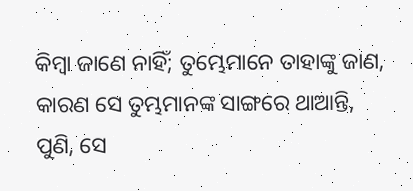କିମ୍ବା ଜାଣେ ନାହିଁ; ତୁମ୍ଭେମାନେ ତାହାଙ୍କୁ ଜାଣ, କାରଣ ସେ ତୁମ୍ଭମାନଙ୍କ ସାଙ୍ଗରେ ଥାଆନ୍ତି, ପୁଣି, ସେ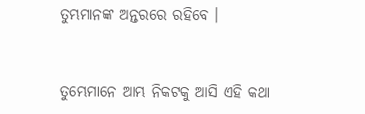ତୁମ୍ଭମାନଙ୍କ ଅନ୍ତରରେ ରହିବେ ।


ତୁମ୍ଭେମାନେ ଆମ୍ଭ ନିକଟକୁ ଆସି ଏହି କଥା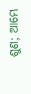ଶୁଣ; ଆମ୍ଭେ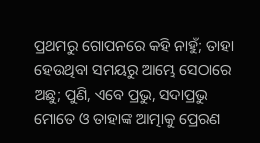ପ୍ରଥମରୁ ଗୋପନରେ କହି ନାହୁଁ; ତାହା ହେଉଥିବା ସମୟରୁ ଆମ୍ଭେ ସେଠାରେ ଅଛୁ; ପୁଣି, ଏବେ ପ୍ରଭୁ, ସଦାପ୍ରଭୁ ମୋତେ ଓ ତାହାଙ୍କ ଆତ୍ମାକୁ ପ୍ରେରଣ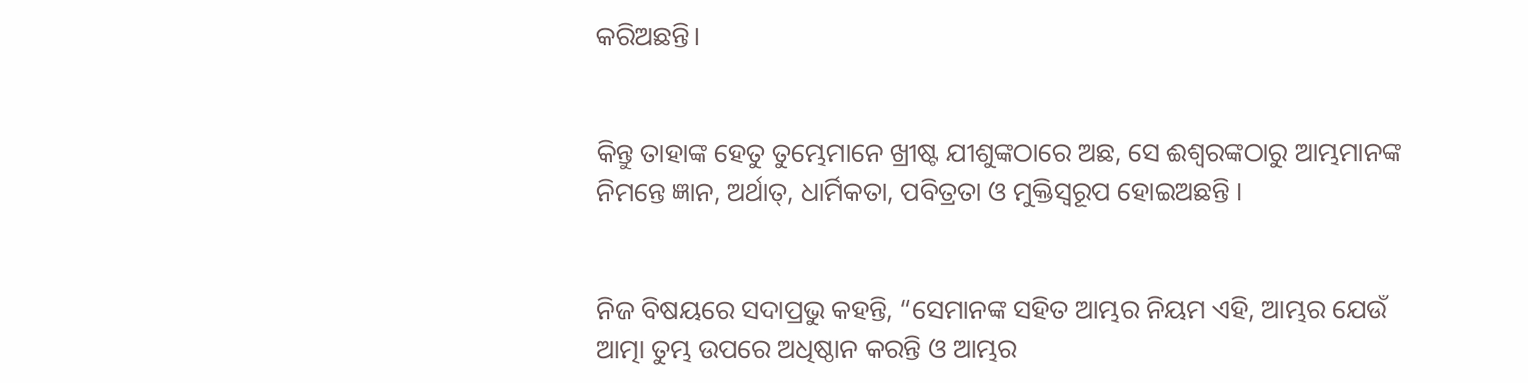କରିଅଛନ୍ତି।


କିନ୍ତୁ ତାହାଙ୍କ ହେତୁ ତୁମ୍ଭେମାନେ ଖ୍ରୀଷ୍ଟ ଯୀଶୁଙ୍କଠାରେ ଅଛ, ସେ ଈଶ୍ୱରଙ୍କଠାରୁ ଆମ୍ଭମାନଙ୍କ ନିମନ୍ତେ ଜ୍ଞାନ, ଅର୍ଥାତ୍‍, ଧାର୍ମିକତା, ପବିତ୍ରତା ଓ ମୁକ୍ତିସ୍ୱରୂପ ହୋଇଅଛନ୍ତି ।


ନିଜ ବିଷୟରେ ସଦାପ୍ରଭୁ କହନ୍ତି, “ସେମାନଙ୍କ ସହିତ ଆମ୍ଭର ନିୟମ ଏହି, ଆମ୍ଭର ଯେଉଁ ଆତ୍ମା ତୁମ୍ଭ ଉପରେ ଅଧିଷ୍ଠାନ କରନ୍ତି ଓ ଆମ୍ଭର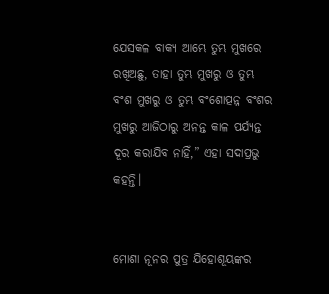ଯେସକଳ ବାକ୍ୟ ଆମ୍ଭେ ତୁମ୍ଭ ମୁଖରେ ରଖିଅଛୁ, ତାହା ତୁମ୍ଭ ମୁଖରୁ ଓ ତୁମ୍ଭ ବଂଶ ମୁଖରୁ ଓ ତୁମ୍ଭ ବଂଶୋତ୍ପନ୍ନ ବଂଶର ମୁଖରୁ ଆଜିଠାରୁ ଅନନ୍ତ କାଳ ପର୍ଯ୍ୟନ୍ତ ଦୂର କରାଯିବ ନାହିଁ,” ଏହା ସଦାପ୍ରଭୁ କହନ୍ତି।


ମୋଶା ନୂନର ପୁତ୍ର ଯିହୋଶୂୟଙ୍କର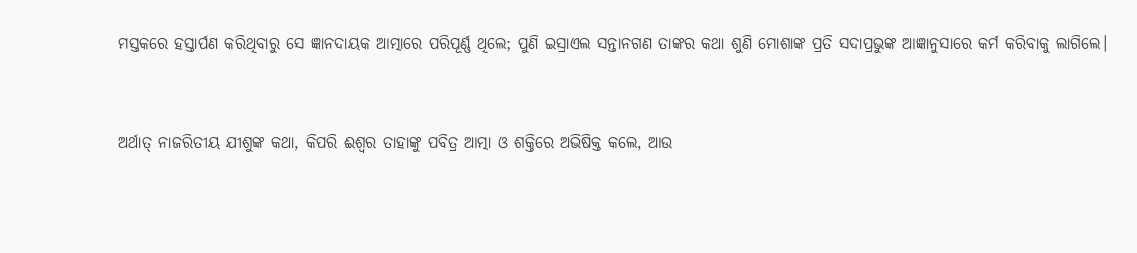ମସ୍ତକରେ ହସ୍ତାର୍ପଣ କରିଥିବାରୁ ସେ ଜ୍ଞାନଦାୟକ ଆତ୍ମାରେ ପରିପୂର୍ଣ୍ଣ ଥିଲେ; ପୁଣି ଇସ୍ରାଏଲ ସନ୍ତାନଗଣ ତାଙ୍କର କଥା ଶୁଣି ମୋଶାଙ୍କ ପ୍ରତି ସଦାପ୍ରଭୁଙ୍କ ଆଜ୍ଞାନୁସାରେ କର୍ମ କରିବାକୁ ଲାଗିଲେ।


ଅର୍ଥାତ୍ ନାଜରିତୀୟ ଯୀଶୁଙ୍କ କଥା, କିପରି ଈଶ୍ୱର ତାହାଙ୍କୁ ପବିତ୍ର ଆତ୍ମା ଓ ଶକ୍ତିରେ ଅଭିଷିକ୍ତ କଲେ, ଆଉ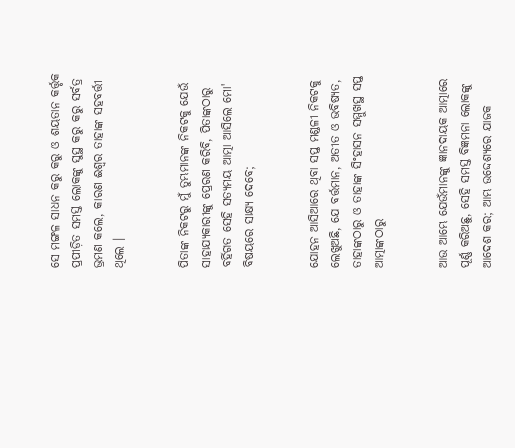ସେ ମଙ୍ଗଳ ସାଧନ କରୁ କରୁ ଓ ଶୟତାନ କର୍ତ୍ତୃକ ପ୍ରପୀଡ଼ିତ ସମସ୍ତ ଲୋକଙ୍କୁ ସୁସ୍ଥ କରୁ କରୁ ସର୍ବତ୍ର ଭ୍ରମଣ କଲେ, କାରଣ ଈଶ୍ୱର ତାହାଙ୍କ ସହବର୍ତ୍ତୀ ଥିଲେ ।


ପିତାଙ୍କ ନିକଟରୁ ମୁଁ ତୁମ୍ଭମାନଙ୍କ ନିକଟକୁ ଯେଉଁ ସାହାଯ୍ୟକାରୀଙ୍କୁ ପ୍ରେରଣ କରିବି, ପିତାଙ୍କଠାରୁ ବର୍ହିଗତ ସେହି ସତ୍ୟମୟ ଆତ୍ମା ଆସିଲେ ମୋ' ବିଷୟରେ ସାକ୍ଷ୍ୟ ଦେବେ;


ଯୋହନ ଆସିଆରେ ଥିବା ସପ୍ତ ମଣ୍ଡଳୀ ନିକଟକୁ ଲେଖୁଅଛି, ଯେ ବର୍ତ୍ତମାନ, ଅତୀତ ଓ ଭବିଷ୍ୟତ, ତାହାଙ୍କଠାରୁ ଓ ତାହାଙ୍କ ସିଂହାସନ ସମ୍ମୁଖସ୍ଥ ସପ୍ତ ଆତ୍ମାଙ୍କଠାରୁ


ଆଉ ଆମ୍ଭେ ଯେଉଁମାନଙ୍କୁ ଜ୍ଞାନଦାୟକ ଆତ୍ମାରେ ପୂର୍ଣ୍ଣ କରିଅଛୁ, ସେହି ସମସ୍ତ ବିଜ୍ଞମନା ଲୋକଙ୍କୁ ଆଦେଶ କର; ଆମ୍ଭ ଉଦ୍ଦେଶ୍ୟରେ ଯାଜକ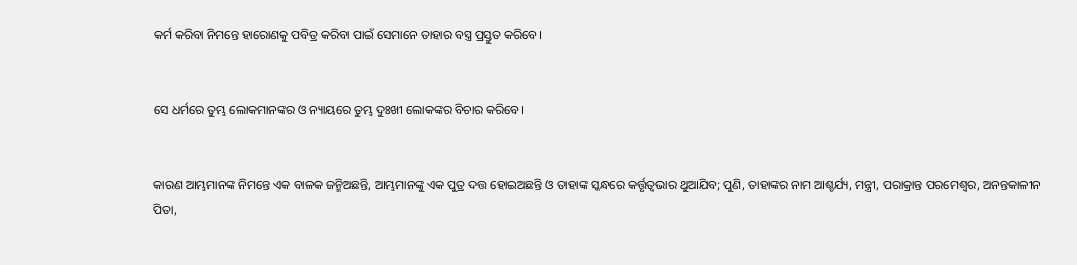କର୍ମ କରିବା ନିମନ୍ତେ ହାରୋଣକୁ ପବିତ୍ର କରିବା ପାଇଁ ସେମାନେ ତାହାର ବସ୍ତ୍ର ପ୍ରସ୍ତୁତ କରିବେ।


ସେ ଧର୍ମରେ ତୁମ୍ଭ ଲୋକମାନଙ୍କର ଓ ନ୍ୟାୟରେ ତୁମ୍ଭ ଦୁଃଖୀ ଲୋକଙ୍କର ବିଚାର କରିବେ।


କାରଣ ଆମ୍ଭମାନଙ୍କ ନିମନ୍ତେ ଏକ ବାଳକ ଜନ୍ମିଅଛନ୍ତି, ଆମ୍ଭମାନଙ୍କୁ ଏକ ପୁତ୍ର ଦତ୍ତ ହୋଇଅଛନ୍ତି ଓ ତାହାଙ୍କ ସ୍କନ୍ଧରେ କର୍ତ୍ତୃତ୍ୱଭାର ଥୁଆଯିବ; ପୁଣି, ତାହାଙ୍କର ନାମ ଆଶ୍ଚର୍ଯ୍ୟ, ମନ୍ତ୍ରୀ, ପରାକ୍ରାନ୍ତ ପରମେଶ୍ୱର, ଅନନ୍ତକାଳୀନ ପିତା,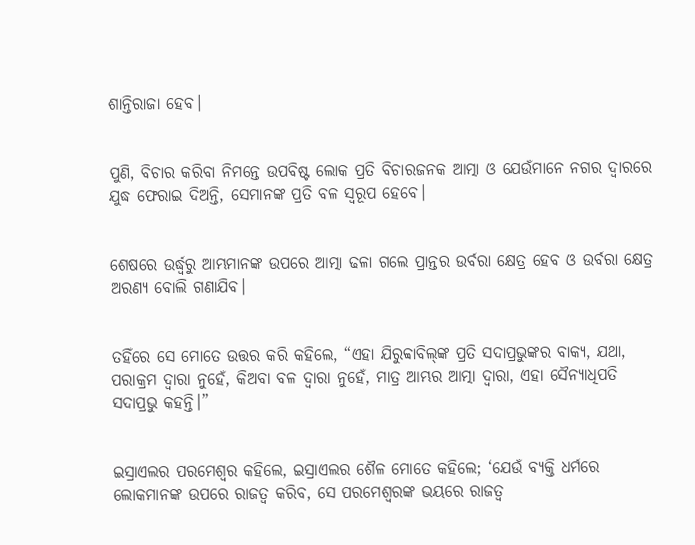ଶାନ୍ତିରାଜା ହେବ।


ପୁଣି, ବିଚାର କରିବା ନିମନ୍ତେ ଉପବିଷ୍ଟ ଲୋକ ପ୍ରତି ବିଚାରଜନକ ଆତ୍ମା ଓ ଯେଉଁମାନେ ନଗର ଦ୍ୱାରରେ ଯୁଦ୍ଧ ଫେରାଇ ଦିଅନ୍ତି, ସେମାନଙ୍କ ପ୍ରତି ବଳ ସ୍ୱରୂପ ହେବେ।


ଶେଷରେ ଉର୍ଦ୍ଧ୍ୱରୁ ଆମ୍ଭମାନଙ୍କ ଉପରେ ଆତ୍ମା ଢଳା ଗଲେ ପ୍ରାନ୍ତର ଉର୍ବରା କ୍ଷେତ୍ର ହେବ ଓ ଉର୍ବରା କ୍ଷେତ୍ର ଅରଣ୍ୟ ବୋଲି ଗଣାଯିବ।


ତହିଁରେ ସେ ମୋତେ ଉତ୍ତର କରି କହିଲେ, “ଏହା ଯିରୁବ୍ବାବିଲ୍‍ଙ୍କ ପ୍ରତି ସଦାପ୍ରଭୁଙ୍କର ବାକ୍ୟ, ଯଥା, ପରାକ୍ରମ ଦ୍ୱାରା ନୁହେଁ, କିଅବା ବଳ ଦ୍ୱାରା ନୁହେଁ, ମାତ୍ର ଆମ୍ଭର ଆତ୍ମା ଦ୍ୱାରା, ଏହା ସୈନ୍ୟାଧିପତି ସଦାପ୍ରଭୁ କହନ୍ତି।”


ଇସ୍ରାଏଲର ପରମେଶ୍ୱର କହିଲେ, ଇସ୍ରାଏଲର ଶୈଳ ମୋତେ କହିଲେ; ‘ଯେଉଁ ବ୍ୟକ୍ତି ଧର୍ମରେ ଲୋକମାନଙ୍କ ଉପରେ ରାଜତ୍ୱ କରିବ, ସେ ପରମେଶ୍ୱରଙ୍କ ଭୟରେ ରାଜତ୍ୱ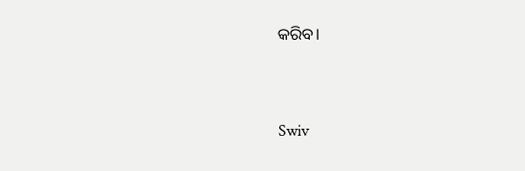କରିବ।


Swiv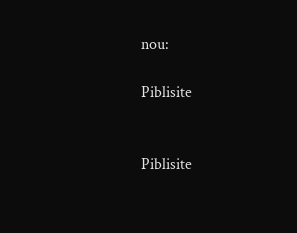nou:

Piblisite


Piblisite